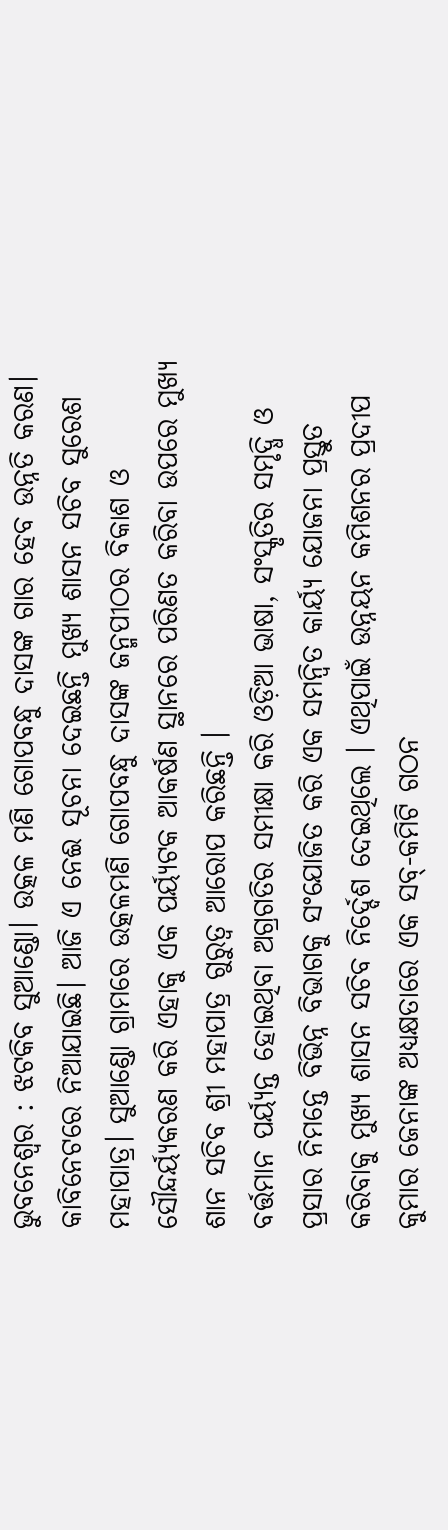ଭୁବନେଶ୍ୱର : ଝଟକିବ ସୁଆଣ୍ଡୋ। ଉତ୍କଳ ମଣି ଗୋପବନ୍ଧୁ ଦାସଙ୍କ ଗାର ହେବ ଉନ୍ନତି କରଣ। କାବିନେଟରେ ନିଆଯାଇଛି। ଆଜି ଏ ନେଈ ସୂଚନା ଦେଇଛନ୍ତି ମୁଖ୍ଯ ଶାସନ ସଚିବ ସୁରେଶ ମହାପାତ୍ର। ସୁଆଣ୍ଡୋ ଗ୍ରାମରେ ଉତ୍କଳମଣି ଗୋପବନ୍ଧୁ ଦାସଙ୍କ ଜନ୍ମପୀଠର ବିକାଶ ଓ ସୌନ୍ଦର୍ୟ୍ୟକରଣ କରି ଏହାକୁ ଏକ ପର୍ୟ୍ୟଟକ ଆକର୍ଷଣ ସ୍ଥାନରେ ପରିଣତ କରିବା ଉପରେ ମୁଖ୍ୟ ଶାନ ସଚିବ ଶ୍ରୀ ମହାପାତ୍ର ଗୁରୁତ୍ୱ ଆରୋପ କରିଛନ୍ତି ।
ବର୍ତ୍ତମାନ ପର୍ୟ୍ୟନ୍ତ ହୋଇଥିବା ଅଗ୍ରଗତିର ସମୀକ୍ଷା କରି ଓଡ଼ିଆ ଭାଷା, ସଂସ୍କୃତିର ସମୃଦ୍ଧି ଓ ପ୍ରସାର ନିମନ୍ତେ ବିଭିନ୍ନ ବିଭାଗକୁ ସଂଯୋଜିତ କରି ଏକ ସମନ୍ୱିତ କାର୍ୟ୍ୟ ଯୋଜନା ପ୍ରସ୍ତୁତ କରିବାକୁ ମୁଖ୍ୟ ଶାସନ ସଚିବ ନିର୍ଦ୍ଦେଶ ଦେଇଥିଲେ । ଏଥିପାଇଁ ଉନ୍ନୟନ କମିଶନର ପ୍ରଦୀପ କୁମାର ଜେନାଙ୍କ ଅଧ୍ୟକ୍ଷତାରେ ଏକ ସବ୍-କମିଟି ଗଠନ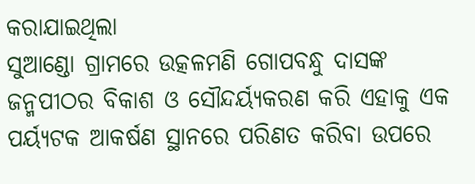କରାଯାଇଥିଲା
ସୁଆଣ୍ଡୋ ଗ୍ରାମରେ ଉତ୍କଳମଣି ଗୋପବନ୍ଧୁ ଦାସଙ୍କ ଜନ୍ମପୀଠର ବିକାଶ ଓ ସୌନ୍ଦର୍ୟ୍ୟକରଣ କରି ଏହାକୁ ଏକ ପର୍ୟ୍ୟଟକ ଆକର୍ଷଣ ସ୍ଥାନରେ ପରିଣତ କରିବା ଉପରେ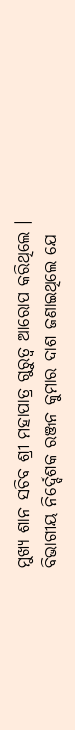ମୁଖ୍ୟ ଶାନ ସଚିବ ଶ୍ରୀ ମହାପାତ୍ର ଗୁରୁତ୍ୱ ଆରୋପ କରିଥିଲେ । ବିଭାଗୀୟ ନିର୍ଦ୍ଦେଶକ ରଞ୍ଜନ କୁମାର ଦାଶ ଜଣାଇଥିଲେ ଯେ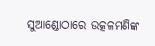ସୁଆଣ୍ଡୋଠାରେ ଉତ୍କଳମଣିଙ୍କ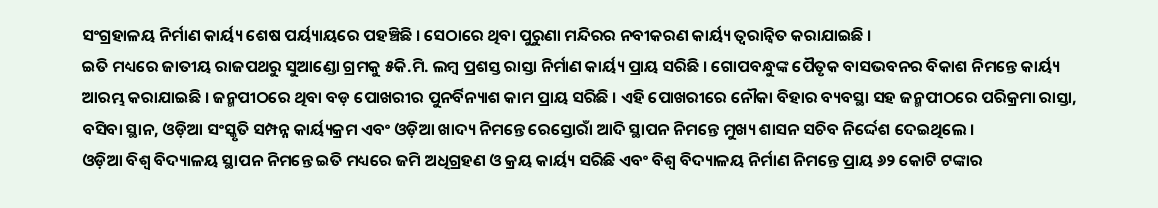ସଂଗ୍ରହାଳୟ ନିର୍ମାଣ କାର୍ୟ୍ୟ ଶେଷ ପର୍ୟ୍ୟାୟରେ ପହଞ୍ଚିଛି । ସେଠାରେ ଥିବା ପୁରୁଣା ମନ୍ଦିରର ନବୀକରଣ କାର୍ୟ୍ୟ ତ୍ୱରାନ୍ୱିତ କରାଯାଇଛି ।
ଇତି ମଧ୍ୟରେ ଜାତୀୟ ରାଜପଥରୁ ସୁଆଣ୍ଡୋ ଗ୍ରମକୁ ୫କି.ମି. ଲମ୍ବ ପ୍ରଶସ୍ତ ରାସ୍ତା ନିର୍ମାଣ କାର୍ୟ୍ୟ ପ୍ରାୟ ସରିଛି । ଗୋପବନ୍ଧୁଙ୍କ ପୈତୃକ ବାସଭବନର ବିକାଶ ନିମନ୍ତେ କାର୍ୟ୍ୟ ଆରମ୍ଭ କରାଯାଇଛି । ଜନ୍ମପୀଠରେ ଥିବା ବଡ଼ ପୋଖରୀର ପୁନର୍ବିନ୍ୟାଶ କାମ ପ୍ରାୟ ସରିଛି । ଏହି ପୋଖରୀରେ ନୌକା ବିହାର ବ୍ୟବସ୍ଥା ସହ ଜନ୍ମପୀଠରେ ପରିକ୍ରମା ରାସ୍ତା, ବସିବା ସ୍ଥାନ, ଓଡ଼ିଆ ସଂସ୍କୃତି ସମ୍ପନ୍ନ କାର୍ୟ୍ୟକ୍ରମ ଏବଂ ଓଡ଼ିଆ ଖାଦ୍ୟ ନିମନ୍ତେ ରେସ୍ତୋରାଁ ଆଦି ସ୍ଥାପନ ନିମନ୍ତେ ମୁଖ୍ୟ ଶାସନ ସଚିବ ନିର୍ଦ୍ଦେଶ ଦେଇଥିଲେ ।
ଓଡ଼ିଆ ବିଶ୍ୱ ବିଦ୍ୟାଳୟ ସ୍ଥାପନ ନିମନ୍ତେ ଇତି ମଧ୍ୟରେ ଜମି ଅଧିଗ୍ରହଣ ଓ କ୍ରୟ କାର୍ୟ୍ୟ ସରିଛି ଏବଂ ବିଶ୍ୱ ବିଦ୍ୟାଳୟ ନିର୍ମାଣ ନିମନ୍ତେ ପ୍ରାୟ ୬୨ କୋଟି ଟଙ୍କାର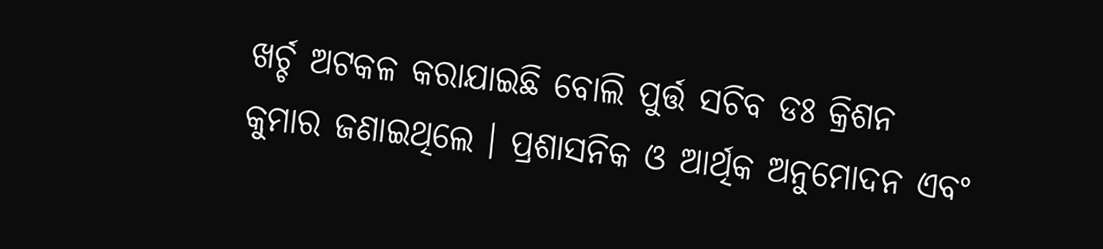ଖର୍ଚ୍ଚ ଅଟକଳ କରାଯାଇଛି ବୋଲି ପୁର୍ତ୍ତ ସଚିବ ଡଃ କ୍ରିଶନ କୁମାର ଜଣାଇଥିଲେ । ପ୍ରଶାସନିକ ଓ ଆର୍ଥିକ ଅନୁମୋଦନ ଏବଂ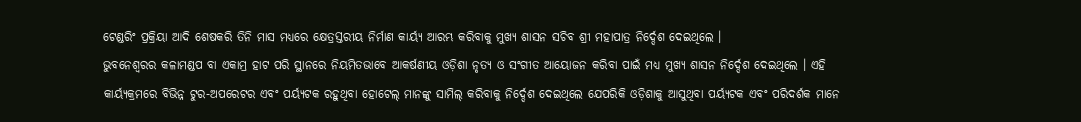ଟେଣ୍ଡରିଂ ପ୍ରକ୍ରିୟା ଆଦି ଶେଷକରି ତିନି ମାସ ମଧ୍ୟରେ କ୍ଷେତ୍ରସ୍ତରୀୟ ନିର୍ମାଣ କାର୍ୟ୍ୟ ଆରମ୍ଭ କରିବାକୁ ମୁଖ୍ୟ ଶାସନ ସଚିବ ଶ୍ରୀ ମହାପାତ୍ର ନିର୍ଦ୍ଦେଶ ଦେଇଥିଲେ ।
ଭୁବନେଶ୍ୱରର କଳାମଣ୍ଡପ ବା ଏକାମ୍ର ହାଟ ପରି ସ୍ଥାନରେ ନିୟମିତଭାବେ ଆକର୍ଷଣୀୟ ଓଡ଼ିଶା ନୃତ୍ୟ ଓ ସଂଗୀତ ଆୟୋଜନ କରିବା ପାଇଁ ମଧ୍ୟ ମୁଖ୍ୟ ଶାସନ ନିର୍ଦ୍ଦେଶ ଦେଇଥିଲେ । ଏହି କାର୍ୟ୍ୟକ୍ରମରେ ବିଭିନ୍ନ ଟୁର-ଅପରେଟର ଏବଂ ପର୍ୟ୍ୟଟକ ରହୁଥିବା ହୋଟେଲ୍ ମାନଙ୍କୁ ସାମିଲ୍ କରିବାକୁ ନିର୍ଦ୍ଦେଶ ଦେଇଥିଲେ ଯେପରିକି ଓଡ଼ିଶାକୁ ଆସୁଥିବା ପର୍ୟ୍ୟଟକ ଏବଂ ପରିଦର୍ଶକ ମାନେ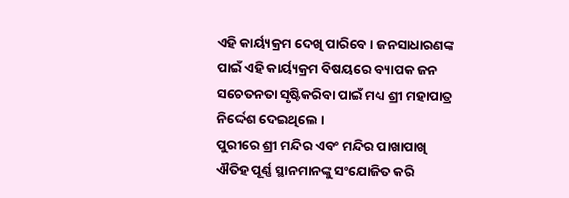ଏହି କାର୍ୟ୍ୟକ୍ରମ ଦେଖି ପାରିବେ । ଜନସାଧାରଣଙ୍କ ପାଇଁ ଏହି କାର୍ୟ୍ୟକ୍ରମ ବିଷୟରେ ବ୍ୟାପକ ଜନ ସଚେତନତା ସୃଷ୍ଟିକରିବା ପାଇଁ ମଧ୍ୟ ଶ୍ରୀ ମହାପାତ୍ର ନିର୍ଦ୍ଦେଶ ଦେଇଥିଲେ ।
ପୁରୀରେ ଶ୍ରୀ ମନ୍ଦିର ଏବଂ ମନ୍ଦିର ପାଖାପାଖି ଐତିହ ପୂର୍ଣ୍ଣ ସ୍ଥାନମାନଙ୍କୁ ସଂଯୋଜିତ କରି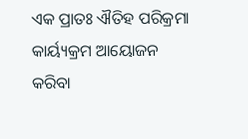ଏକ ପ୍ରାତଃ ଐତିହ ପରିକ୍ରମା କାର୍ୟ୍ୟକ୍ରମ ଆୟୋଜନ କରିବା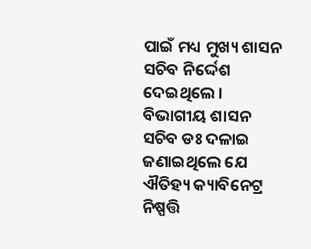ପାଇଁ ମଧ୍ୟ ମୁଖ୍ୟ ଶାସନ ସଚିବ ନିର୍ଦ୍ଦେଶ ଦେଇଥିଲେ । ବିଭାଗୀୟ ଶାସନ ସଚିବ ଡଃ ଦଳାଇ ଜଣାଇଥିଲେ ଯେ ଐତିହ୍ୟ କ୍ୟାବିନେଟ୍ର ନିଷ୍ପତ୍ତି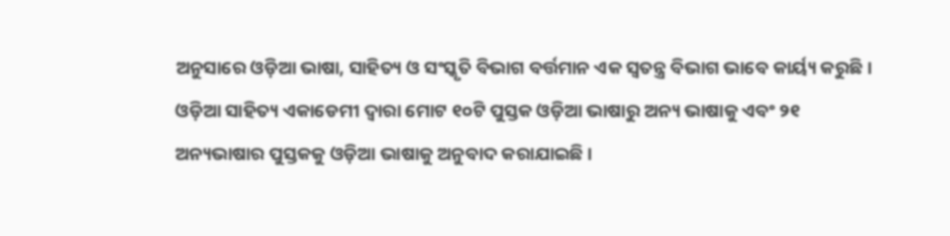ଅନୁସାରେ ଓଡ଼ିଆ ଭାଷା, ସାହିତ୍ୟ ଓ ସଂସ୍କୃତି ବିଭାଗ ବର୍ତ୍ତମାନ ଏକ ସ୍ୱତନ୍ତ୍ର ବିଭାଗ ଭାବେ କାର୍ୟ୍ୟ କରୁଛି । ଓଡ଼ିଆ ସାହିତ୍ୟ ଏକାଡେମୀ ଦ୍ୱାରା ମୋଟ ୧୦ଟି ପୁସ୍ତକ ଓଡ଼ିଆ ଭାଷାରୁ ଅନ୍ୟ ଭାଷାକୁ ଏବଂ ୨୧ ଅନ୍ୟଭାଷାର ପୁସ୍ତକକୁ ଓଡ଼ିଆ ଭାଷାକୁ ଅନୁବାଦ କରାଯାଇଛି ।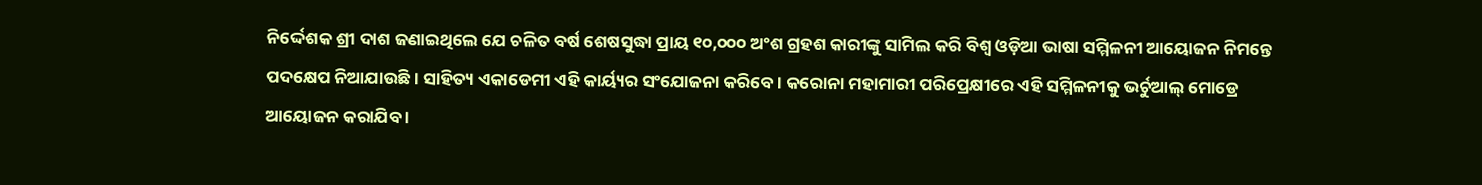ନିର୍ଦ୍ଦେଶକ ଶ୍ରୀ ଦାଶ ଜଣାଇଥିଲେ ଯେ ଚଳିତ ବର୍ଷ ଶେଷସୁଦ୍ଧା ପ୍ରାୟ ୧୦,୦୦୦ ଅଂଶ ଗ୍ରହଶ କାରୀଙ୍କୁ ସାମିଲ କରି ବିଶ୍ୱ ଓଡ଼ିଆ ଭାଷା ସମ୍ମିଳନୀ ଆୟୋଜନ ନିମନ୍ତେ ପଦକ୍ଷେପ ନିଆଯାଉଛି । ସାହିତ୍ୟ ଏକାଡେମୀ ଏହି କାର୍ୟ୍ୟର ସଂଯୋଜନା କରିବେ । କରୋନା ମହାମାରୀ ପରିପ୍ରେକ୍ଷୀରେ ଏହି ସମ୍ମିଳନୀକୁ ଭର୍ଚୁଆଲ୍ ମୋଡ୍ରେ ଆୟୋଜନ କରାଯିବ ।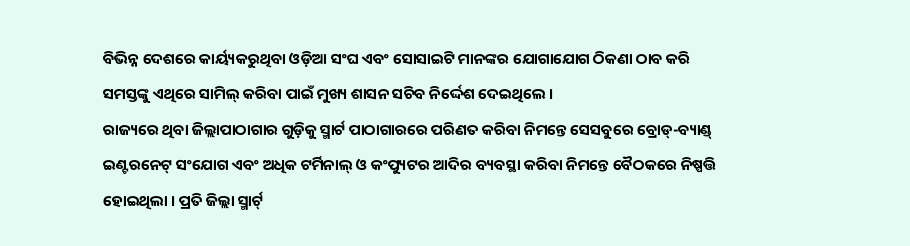ବିଭିନ୍ନ ଦେଶରେ କାର୍ୟ୍ୟକରୁଥିବା ଓଡ଼ିଆ ସଂଘ ଏବଂ ସୋସାଇଟି ମାନଙ୍କର ଯୋଗାଯୋଗ ଠିକଣା ଠାବ କରି ସମସ୍ତଙ୍କୁ ଏଥିରେ ସାମିଲ୍ କରିବା ପାଇଁ ମୁଖ୍ୟ ଶାସନ ସଚିବ ନିର୍ଦ୍ଦେଶ ଦେଇଥିଲେ ।
ରାଜ୍ୟରେ ଥିବା ଜିଲ୍ଲାପାଠାଗାର ଗୁଡ଼ିକୁ ସ୍ମାର୍ଟ ପାଠାଗାରରେ ପରିଣତ କରିବା ନିମନ୍ତେ ସେସବୁରେ ବ୍ରୋଡ୍-ବ୍ୟାଣ୍ଡ୍ ଇଣ୍ଟରନେଟ୍ ସଂଯୋଗ ଏବଂ ଅଧିକ ଟର୍ମିନାଲ୍ ଓ କଂପ୍ୟୁଟର ଆଦିର ବ୍ୟବସ୍ଥା କରିବା ନିମନ୍ତେ ବୈଠକରେ ନିଷ୍ପତ୍ତି ହୋଇଥିଲା । ପ୍ରତି ଜିଲ୍ଲା ସ୍ମାର୍ଟ୍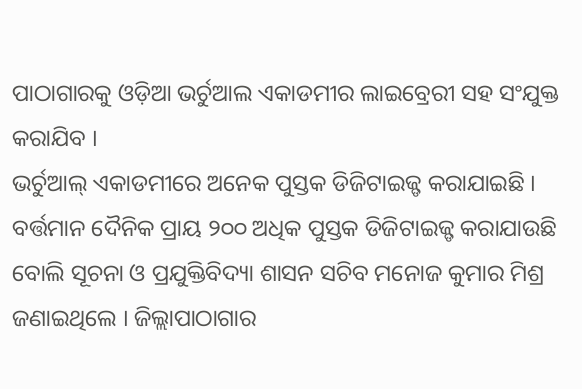ପାଠାଗାରକୁ ଓଡ଼ିଆ ଭର୍ଚୁଆଲ ଏକାଡମୀର ଲାଇବ୍ରେରୀ ସହ ସଂଯୁକ୍ତ କରାଯିବ ।
ଭର୍ଚୁଆଲ୍ ଏକାଡମୀରେ ଅନେକ ପୁସ୍ତକ ଡିଜିଟାଇଜ୍ଡ୍ କରାଯାଇଛି । ବର୍ତ୍ତମାନ ଦୈନିକ ପ୍ରାୟ ୨୦୦ ଅଧିକ ପୁସ୍ତକ ଡିଜିଟାଇଜ୍ଡ୍ କରାଯାଉଛି ବୋଲି ସୂଚନା ଓ ପ୍ରଯୁକ୍ତିବିଦ୍ୟା ଶାସନ ସଚିବ ମନୋଜ କୁମାର ମିଶ୍ର ଜଣାଇଥିଲେ । ଜିଲ୍ଲାପାଠାଗାର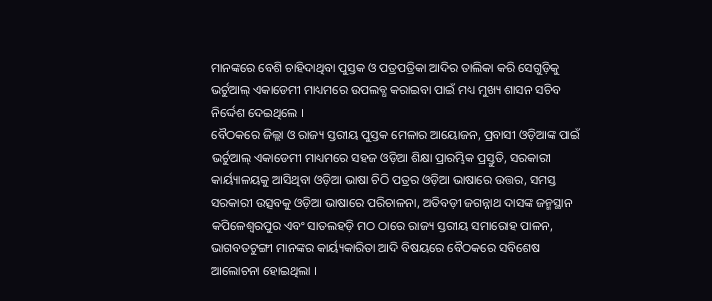ମାନଙ୍କରେ ବେଶି ଚାହିଦାଥିବା ପୁସ୍ତକ ଓ ପତ୍ରପତ୍ରିକା ଆଦିର ତାଲିକା କରି ସେଗୁଡ଼ିକୁ ଭର୍ଚୁଆଲ୍ ଏକାଡେମୀ ମାଧ୍ୟମରେ ଉପଲବ୍ଧ କରାଇବା ପାଇଁ ମଧ୍ୟ ମୁଖ୍ୟ ଶାସନ ସଚିବ ନିର୍ଦ୍ଦେଶ ଦେଇଥିଲେ ।
ବୈଠକରେ ଜିଲ୍ଲା ଓ ରାଜ୍ୟ ସ୍ତରୀୟ ପୁସ୍ତକ ମେଳାର ଆୟୋଜନ, ପ୍ରବାସୀ ଓଡ଼ିଆଙ୍କ ପାଇଁ ଭର୍ଚୁଆଲ୍ ଏକାଡେମୀ ମାଧ୍ୟମରେ ସହଜ ଓଡ଼ିଆ ଶିକ୍ଷା ପ୍ରାରମ୍ଭିକ ପ୍ରସ୍ତୁତି, ସରକାରୀ କାର୍ୟ୍ୟାଳୟକୁ ଆସିଥିବା ଓଡ଼ିଆ ଭାଷା ଚିଠି ପତ୍ରର ଓଡ଼ିଆ ଭାଷାରେ ଉତ୍ତର, ସମସ୍ତ ସରକାରୀ ଉତ୍ସବକୁ ଓଡ଼ିଆ ଭାଷାରେ ପରିଚାଳନା, ଅତିବଡ଼ୀ ଜଗନ୍ନାଥ ଦାସଙ୍କ ଜନ୍ମସ୍ଥାନ କପିଳେଶ୍ୱରପୁର ଏବଂ ସାତଲହଡ଼ି ମଠ ଠାରେ ରାଜ୍ୟ ସ୍ତରୀୟ ସମାରୋହ ପାଳନ, ଭାଗବତଟୁଙ୍ଗୀ ମାନଙ୍କର କାର୍ୟ୍ୟକାରିତା ଆଦି ବିଷୟରେ ବୈଠକରେ ସବିଶେଷ ଆଲୋଚନା ହୋଇଥିଲା ।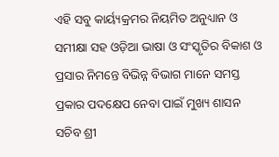ଏହି ସବୁ କାର୍ୟ୍ୟକ୍ରମର ନିୟମିତ ଅନୁଧ୍ୟାନ ଓ ସମୀକ୍ଷା ସହ ଓଡ଼ିଆ ଭାଷା ଓ ସଂସ୍କୃତିର ବିକାଶ ଓ ପ୍ରସାର ନିମନ୍ତେ ବିଭିନ୍ନ ବିଭାଗ ମାନେ ସମସ୍ତ ପ୍ରକାର ପଦକ୍ଷେପ ନେବା ପାଇଁ ମୁଖ୍ୟ ଶାସନ ସଚିବ ଶ୍ରୀ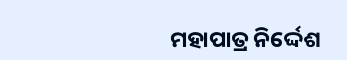ମହାପାତ୍ର ନିର୍ଦ୍ଦେଶ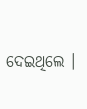ଦେଇଥିଲେ ।